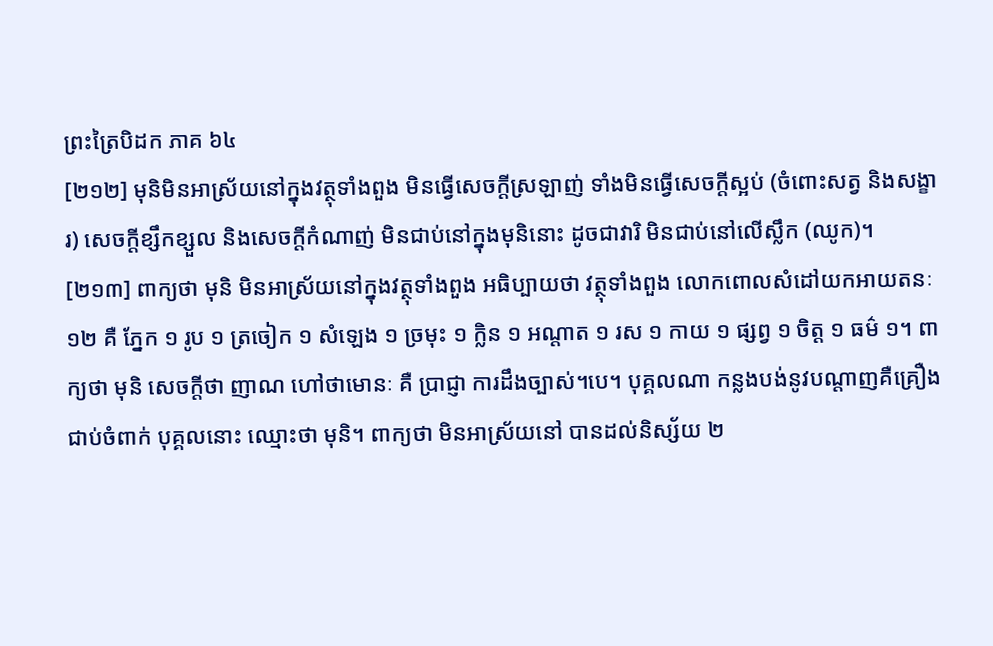ព្រះត្រៃបិដក ភាគ ៦៤
[២១២] មុនិមិនអាស្រ័យនៅក្នុងវត្ថុទាំងពួង មិនធ្វើសេចក្តីស្រឡាញ់ ទាំងមិនធ្វើសេចក្តីស្អប់ (ចំពោះសត្វ និងសង្ខារ) សេចក្តីខ្សឹកខ្សួល និងសេចក្តីកំណាញ់ មិនជាប់នៅក្នុងមុនិនោះ ដូចជាវារិ មិនជាប់នៅលើស្លឹក (ឈូក)។
[២១៣] ពាក្យថា មុនិ មិនអាស្រ័យនៅក្នុងវត្ថុទាំងពួង អធិប្បាយថា វត្ថុទាំងពួង លោកពោលសំដៅយកអាយតនៈ ១២ គឺ ភ្នែក ១ រូប ១ ត្រចៀក ១ សំឡេង ១ ច្រមុះ ១ ក្លិន ១ អណ្តាត ១ រស ១ កាយ ១ ផ្សព្វ ១ ចិត្ត ១ ធម៌ ១។ ពាក្យថា មុនិ សេចក្តីថា ញាណ ហៅថាមោនៈ គឺ ប្រាជ្ញា ការដឹងច្បាស់។បេ។ បុគ្គលណា កន្លងបង់នូវបណ្តាញគឺគ្រឿងជាប់ចំពាក់ បុគ្គលនោះ ឈ្មោះថា មុនិ។ ពាក្យថា មិនអាស្រ័យនៅ បានដល់និស្ស័យ ២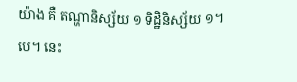យ៉ាង គឺ តណ្ហានិស្ស័យ ១ ទិដ្ឋិនិស្ស័យ ១។បេ។ នេះ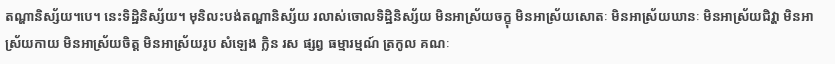តណ្ហានិស្ស័យ។បេ។ នេះទិដ្ឋិនិស្ស័យ។ មុនិលះបង់តណ្ហានិស្ស័យ រលាស់ចោលទិដ្ឋិនិស្ស័យ មិនអាស្រ័យចក្ខុ មិនអាស្រ័យសោតៈ មិនអាស្រ័យឃានៈ មិនអាស្រ័យជិវ្ហា មិនអាស្រ័យកាយ មិនអាស្រ័យចិត្ត មិនអាស្រ័យរូប សំឡេង ក្លិន រស ផ្សព្វ ធម្មារម្មណ៍ ត្រកូល គណៈ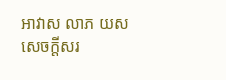អាវាស លាភ យស សេចក្តីសរ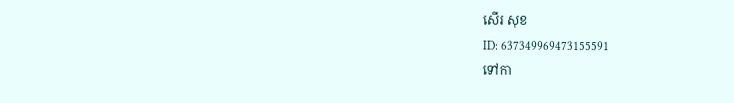សើរ សុខ
ID: 637349969473155591
ទៅកា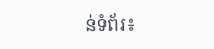ន់ទំព័រ៖